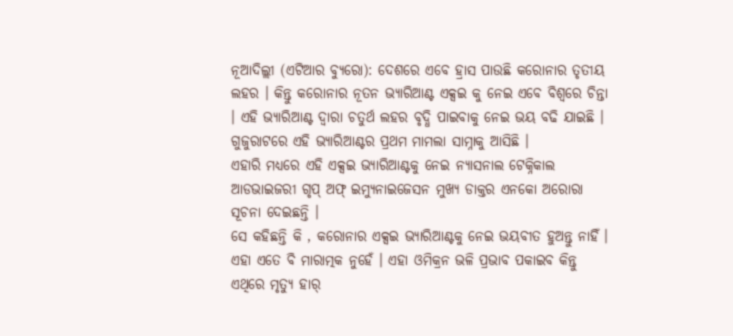ନୂଆଦିଲ୍ଲୀ (ଏଟିଆର ବ୍ୟୁରୋ): ଦେଶରେ ଏବେ ହ୍ରାସ ପାଉଛି କରୋନାର ତୃତୀୟ ଲହର । କିନ୍ତୁ କରୋନାର ନୂତନ ଭ୍ୟାରିଆଣ୍ଟ ଏକ୍ସଇ କୁ ନେଇ ଏବେ ବିଶ୍ୱରେ ଚିନ୍ତା । ଏହି ଭ୍ୟାରିଆଣ୍ଟ ଦ୍ୱାରା ଚତୁର୍ଥ ଲହର ବୃଦ୍ଧି ପାଇବାକୁ ନେଇ ଭୟ ବଢି ଯାଇଛି । ଗୁଜୁରାଟରେ ଏହି ଭ୍ୟାରିଆଣ୍ଟର ପ୍ରଥମ ମାମଲା ସାମ୍ନାକୁ ଆସିଛି ।
ଏହାରି ମଧ୍ୟରେ ଏହି ଏକ୍ସଇ ଭ୍ୟାରିଆଣ୍ଟକୁ ନେଇ ନ୍ୟାସନାଲ ଟେକ୍ନିକାଲ ଆଡଭାଇଜରୀ ଗୃପ୍ ଅଫ୍ ଇମ୍ୟୁନାଇଜେସନ ମୁଖ୍ୟ ଡାକ୍ତର ଏନକୋ ଅରୋରା ସୂଚନା ଦେଇଛନ୍ତି ।
ସେ କହିଛନ୍ତି କି , କରୋନାର ଏକ୍ସଇ ଭ୍ୟାରିଆଣ୍ଟକୁ ନେଇ ଭୟବୀତ ହୁଅନ୍ତୁ ନାହିଁ । ଏହା ଏତେ ବି ମାରାତ୍ମକ ନୁହେଁ । ଏହା ଓମିକ୍ରନ ଭଳି ପ୍ରଭାବ ପକାଇବ କିନ୍ତୁ ଏଥିରେ ମୃତ୍ୟୁ ହାର୍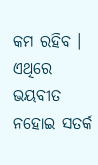କମ ରହିବ । ଏଥିରେ ଭୟବୀତ ନହୋଇ ସତର୍କ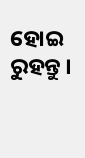ହୋଇ ରୁହନ୍ତୁ ।